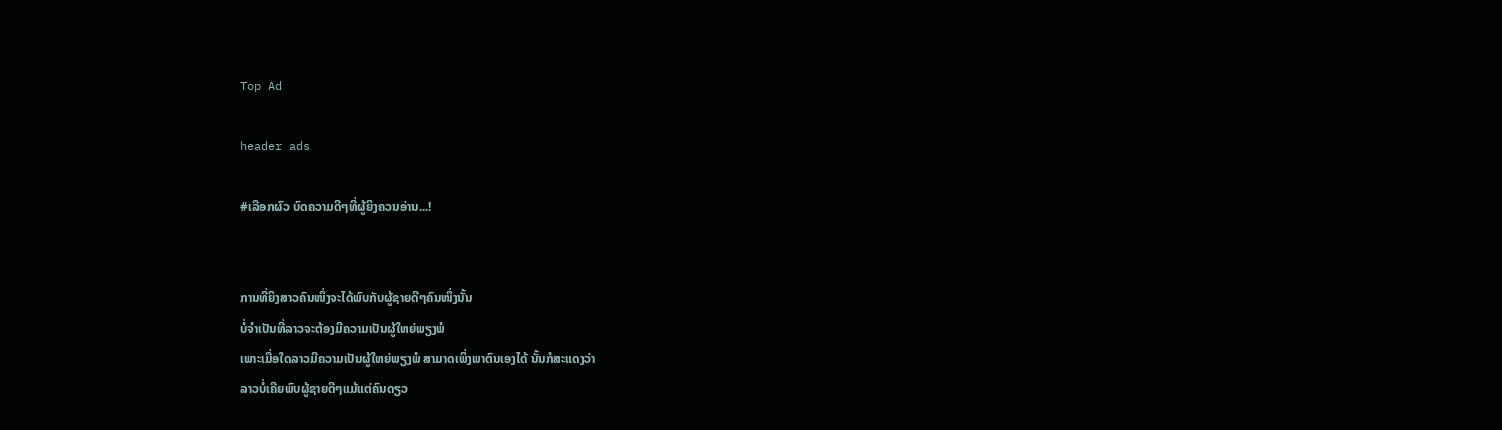Top Ad

header ads

#ເລືອກຜົວ ບົດຄວາມດີໆທີ່ຜູ້ຍິງຄວນອ່ານ...!


ການທີ່ຍິງສາວຄົນໜຶ່ງຈະໄດ້ພົບກັບຜູ້ຊາຍດີໆຄົນໜຶ່ງນັ້ນ
ບໍ່ຈຳເປັນທີ່ລາວຈະຕ້ອງມີຄວາມເປັນຜູ້ໃຫຍ່ພຽງພໍ
ເພາະເມື່ອໃດລາວມີຄວາມເປັນຜູ້ໃຫຍ່ພຽງພໍ ສາມາດເພິ່ງພາຕົນເອງໄດ້ ນັ້ນກໍສະແດງວ່າ
ລາວບໍ່ເຄີຍພົບຜູ້ຊາຍດີໆແມ້ແຕ່ຄົນດຽວ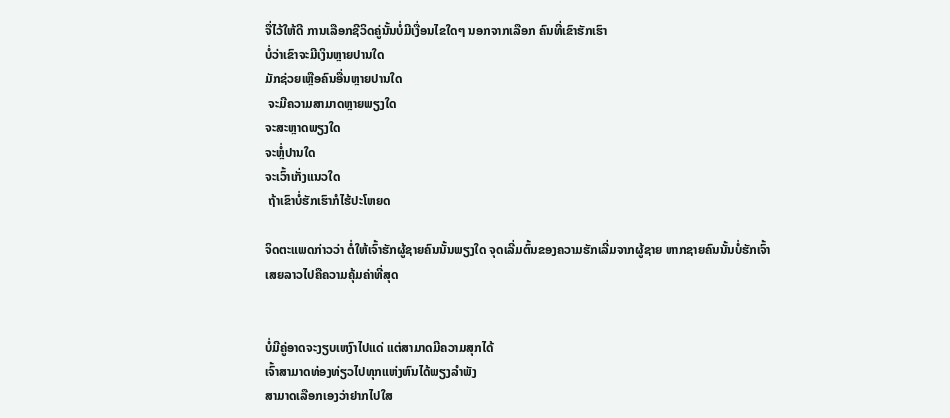ຈື່ໄວ້ໃຫ້ດີ ການເລືອກຊີວິດຄູ່ນັ້ນບໍ່ມີເງື່ອນໄຂໃດໆ ນອກຈາກເລືອກ ຄົນທີ່ເຂົາຮັກເຮົາ
ບໍ່ວ່າເຂົາຈະມີເງິນຫຼາຍປານໃດ
ມັກຊ່ວຍເຫຼືອຄົນອື່ນຫຼາຍປານໃດ
 ຈະມີຄວາມສາມາດຫຼາຍພຽງໃດ
ຈະສະຫຼາດພຽງໃດ
ຈະຫຼໍ່ປານໃດ
ຈະເວົ້າເກັ່ງແນວໃດ
 ຖ້າເຂົາບໍ່ຮັກເຮົາກໍໄຮ້ປະໂຫຍດ

ຈິດຕະແພດກ່າວວ່າ ຕໍ່ໃຫ້ເຈົ້າຮັກຜູ້ຊາຍຄົນນັ້ນພຽງໃດ ຈຸດເລີ່ມຕົ້ນຂອງຄວາມຮັກເລີ່ມຈາກຜູ້ຊາຍ ຫາກຊາຍຄົນນັ້ນບໍ່ຮັກເຈົ້າ
ເສຍລາວໄປຄືຄວາມຄຸ້ມຄ່າທີ່ສຸດ


ບໍ່ມີຄູ່ອາດຈະງຽບເຫງົາໄປແດ່ ແຕ່ສາມາດມີຄວາມສຸກໄດ້
ເຈົ້າສາມາດທ່ອງທ່ຽວໄປທຸກແຫ່ງຫົນໄດ້ພຽງລຳພັງ
ສາມາດເລືອກເອງວ່າຢາກໄປໃສ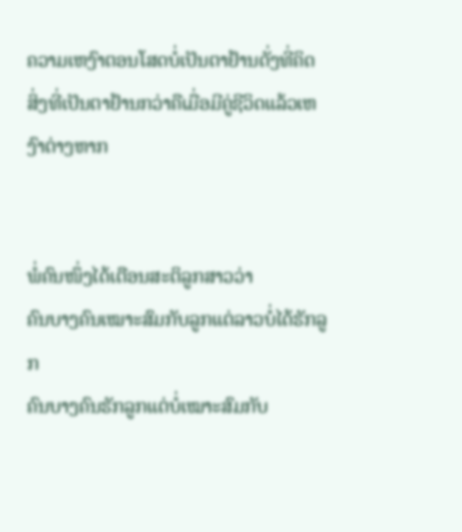ຄວາມເຫງົາຕອນໂສດບໍ່ເປັນຕາຢ້ານດັ່ງທີ່ຄິດ
ສິ່ງທີ່ເປັນຕາຢ້ານກວ່າຄືເມື່ອມີຄູ່ຊີວິດແລ້ວເຫງົາຕ່າງຫາກ


ພໍ່ຄົນໜຶ່ງໄດ້ເຕືອນສະຕິລູກສາວວ່າ
ຄົນບາງຄົນເໝາະສົມກັບລູກແຕ່ລາວບໍ່ໄດ້ຮັກລູກ
ຄົນບາງຄົນຮັກລູກແຕ່ບໍ່ເໝາະສົມກັບ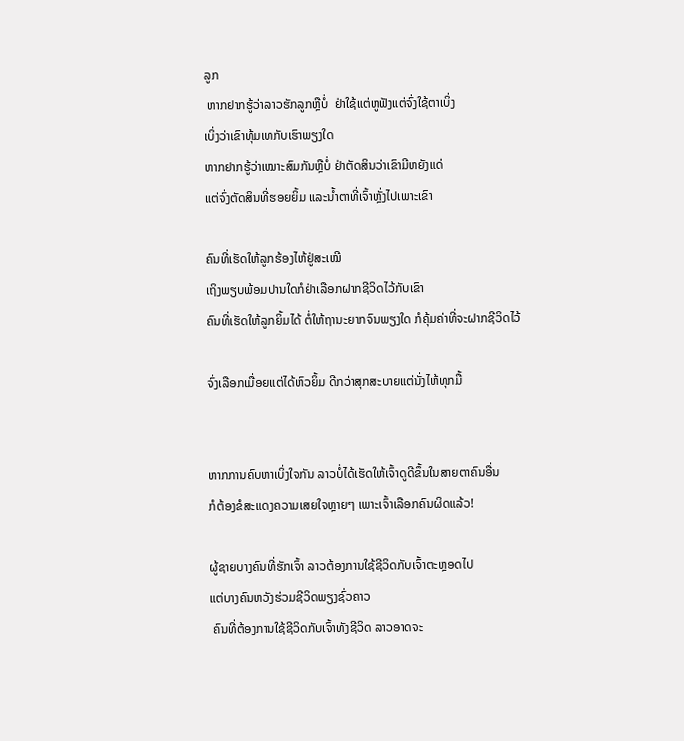ລູກ
 ຫາກຢາກຮູ້ວ່າລາວຮັກລູກຫຼືບໍ່  ຢ່າໃຊ້ແຕ່ຫູຟັງແຕ່ຈົ່ງໃຊ້ຕາເບິ່ງ
ເບິ່ງວ່າເຂົາທຸ້ມເທກັບເຮົາພຽງໃດ
ຫາກຢາກຮູ້ວ່າເໝາະສົມກັນຫຼືບໍ່ ຢ່າຕັດສິນວ່າເຂົາມີຫຍັງແດ່
ແຕ່ຈົ່ງຕັດສິນທີ່ຮອຍຍິ້ມ ແລະນ້ຳຕາທີ່ເຈົ້າຫຼັ່ງໄປເພາະເຂົາ

ຄົນທີ່ເຮັດໃຫ້ລູກຮ້ອງໄຫ້ຢູ່ສະເໝີ
ເຖິງພຽບພ້ອມປານໃດກໍຢ່າເລືອກຝາກຊີວິດໄວ້ກັບເຂົາ
ຄົນທີ່ເຮັດໃຫ້ລູກຍິ້ມໄດ້ ຕໍ່ໃຫ້ຖານະຍາກຈົນພຽງໃດ ກໍຄຸ້ມຄ່າທີ່ຈະຝາກຊີວິດໄວ້

ຈົ່ງເລືອກເມື່ອຍແຕ່ໄດ້ຫົວຍິ້ມ ດີກວ່າສຸກສະບາຍແຕ່ນັ່ງໄຫ້ທຸກມື້


ຫາກການຄົບຫາເບິ່ງໃຈກັນ ລາວບໍ່ໄດ້ເຮັດໃຫ້ເຈົ້າດູດີຂຶ້ນໃນສາຍຕາຄົນອື່ນ
ກໍຕ້ອງຂໍສະແດງຄວາມເສຍໃຈຫຼາຍໆ ເພາະເຈົ້າເລືອກຄົນຜິດແລ້ວ!

ຜູ້ຊາຍບາງຄົນທີ່ຮັກເຈົ້າ ລາວຕ້ອງການໃຊ້ຊີວິດກັບເຈົ້າຕະຫຼອດໄປ
ແຕ່ບາງຄົນຫວັງຮ່ວມຊີວິດພຽງຊົ່ວຄາວ
 ຄົນທີ່ຕ້ອງການໃຊ້ຊີວິດກັບເຈົ້າທັງຊີວິດ ລາວອາດຈະ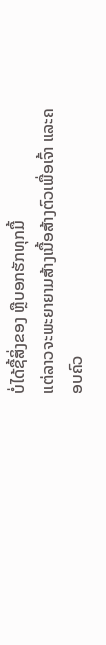ບໍ່ໄດ້ຊື້ສິ່ງຂອງ ຫຼືບອກຮັກທຸກມື້
ແຕ່ລາວຈະພະຍາຍາມສ້າງເນື້ອສ້າງຕົວເພື່ອເຈົ້າ ແລະຄອບຄົວ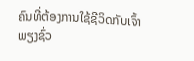ຄົນທີ່ຕ້ອງການໃຊ້ຊີວິດກັບເຈົ້າພຽງຊົ່ວ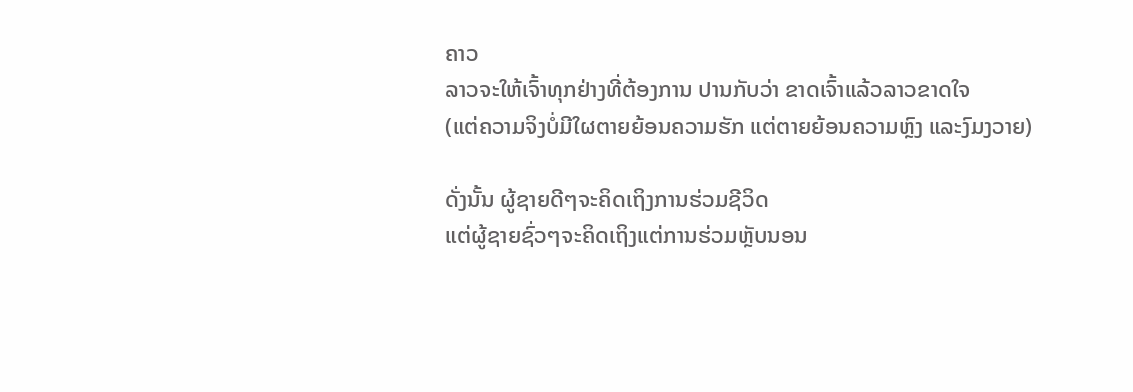ຄາວ
ລາວຈະໃຫ້ເຈົ້າທຸກຢ່າງທີ່ຕ້ອງການ ປານກັບວ່າ ຂາດເຈົ້າແລ້ວລາວຂາດໃຈ
(ແຕ່ຄວາມຈິງບໍ່ມີໃຜຕາຍຍ້ອນຄວາມຮັກ ແຕ່ຕາຍຍ້ອນຄວາມຫຼົງ ແລະງົມງວາຍ)

ດັ່ງນັ້ນ ຜູ້ຊາຍດີໆຈະຄິດເຖິງການຮ່ວມຊີວິດ
ແຕ່ຜູ້ຊາຍຊົ່ວໆຈະຄິດເຖິງແຕ່ການຮ່ວມຫຼັບນອນ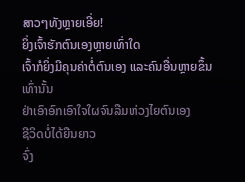ສາວໆທັງຫຼາຍເອີ່ຍ!
ຍິ່ງເຈົ້າຮັກຕົນເອງຫຼາຍເທົ່າໃດ
ເຈົ້າກໍຍິ່ງມີຄຸນຄ່າຕໍ່ຕົນເອງ ແລະຄົນອື່ນຫຼາຍຂຶ້ນເທົ່ານັ້ນ
ຢ່າເອົາອົກເອົາໃຈໃຜຈົນລືມຫ່ວງໄຍຕົນເອງ
ຊີວິດບໍ່ໄດ້ຍືນຍາວ
ຈົ່ງ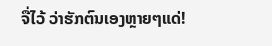ຈື່ໄວ້ ວ່າຮັກຕົນເອງຫຼາຍໆແດ່!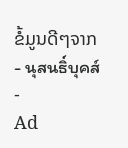ຂໍ້ມູນດີໆຈາກ- นุสนธิ์บุคส์ -
Ad